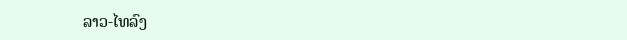ລາວ-ໄທລົງ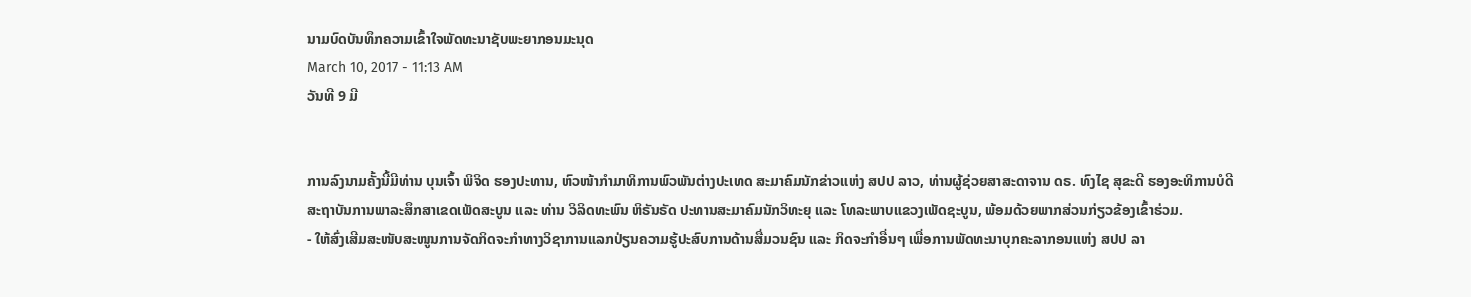ນາມບົດບັນທຶກຄວາມເຂົ້າໃຈພັດທະນາຊັບພະຍາກອນມະນຸດ
March 10, 2017 - 11:13 AM
ວັນທີ 9 ມີ


ການລົງນາມຄັ້ງນີ້ມີທ່ານ ບຸນເຈົ້າ ພິຈິດ ຮອງປະທານ, ຫົວໜ້າກຳມາທິການພົວພັນຕ່າງປະເທດ ສະມາຄົມນັກຂ່າວແຫ່ງ ສປປ ລາວ, ທ່ານຜູ້ຊ່ວຍສາສະດາຈານ ດຣ. ທົງໄຊ ສຸຂະດີ ຮອງອະທິການບໍດີສະຖາບັນການພາລະສຶກສາເຂດເພັດສະບູນ ແລະ ທ່ານ ວິລິດທະພົນ ຫິຣັນຣັດ ປະທານສະມາຄົມນັກວິທະຍຸ ແລະ ໂທລະພາບແຂວງເພັດຊະບູນ, ພ້ອມດ້ວຍພາກສ່ວນກ່ຽວຂ້ອງເຂົ້າຮ່ວມ.
- ໃຫ້ສົ່ງເສີມສະໜັບສະໜູນການຈັດກິດຈະກຳທາງວິຊາການແລກປ່ຽນຄວາມຮູ້ປະສົບການດ້ານສື່ມວນຊົນ ແລະ ກິດຈະກຳອື່ນໆ ເພື່ອການພັດທະນາບຸກຄະລາກອນແຫ່ງ ສປປ ລາ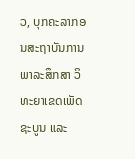ວ, ບຸກຄະລາກອນສະຖາບັນການພາລະສຶກສາ ວິທະຍາເຂດເພັດຊະບູນ ແລະ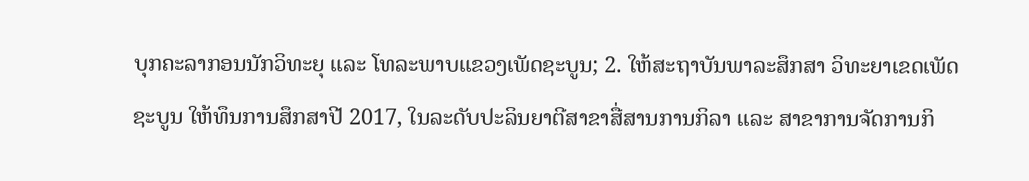ບຸກຄະລາກອນນັກວິທະຍຸ ແລະ ໂທລະພາບແຂວງເພັດຊະບູນ; 2. ໃຫ້ສະຖາບັນພາລະສຶກສາ ວິທະຍາເຂດເພັດຊະບູນ ໃຫ້ທຶນການສຶກສາປີ 2017, ໃນລະດັບປະລິນຍາຕີສາຂາສື່ສານການກິລາ ແລະ ສາຂາການຈັດການກິ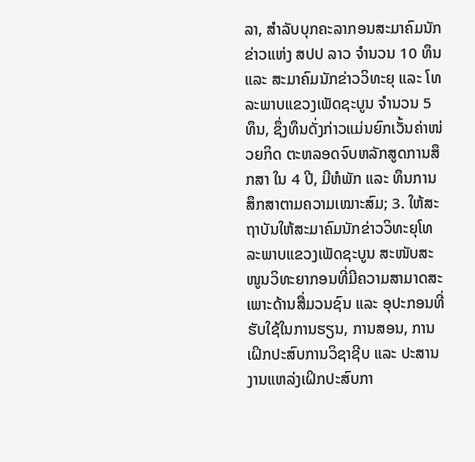ລາ, ສຳລັບບຸກຄະລາກອນສະມາຄົມນັກຂ່າວແຫ່ງ ສປປ ລາວ ຈຳນວນ 10 ທຶນ ແລະ ສະມາຄົມນັກຂ່າວວິທະຍຸ ແລະ ໂທລະພາບແຂວງເພັດຊະບູນ ຈຳນວນ 5 ທຶນ, ຊຶ່ງທຶນດັ່ງກ່າວແມ່ນຍົກເວັ້ນຄ່າໜ່ວຍກິດ ຕະຫລອດຈົບຫລັກສູດການສຶກສາ ໃນ 4 ປີ, ມີຫໍພັກ ແລະ ທຶນການສຶກສາຕາມຄວາມເໝາະສົມ; 3. ໃຫ້ສະຖາບັນໃຫ້ສະມາຄົມນັກຂ່າວວິທະຍຸໂທລະພາບແຂວງເພັດຊະບູນ ສະໜັບສະໜູນວິທະຍາກອນທີ່ມີຄວາມສາມາດສະເພາະດ້ານສື່ມວນຊົນ ແລະ ອຸປະກອນທີ່ຮັບໃຊ້ໃນການຮຽນ, ການສອນ, ການເຝິກປະສົບການວິຊາຊີບ ແລະ ປະສານງານແຫລ່ງເຝິກປະສົບກາ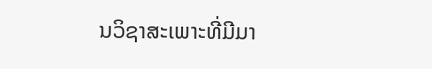ນວິຊາສະເພາະທີ່ມີມາ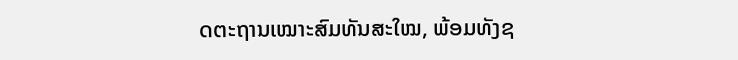ດຕະຖານເໝາະສົມທັນສະໃໝ, ພ້ອມທັງຊ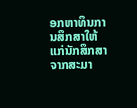ອກຫາທຶນການສຶກສາໃຫ້ແກ່ນັກສຶກສາຈາກສະມາ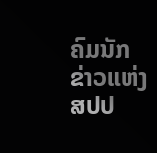ຄົມນັກຂ່າວແຫ່ງ ສປປ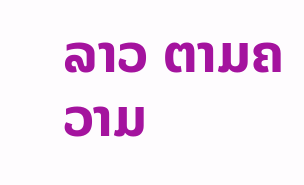ລາວ ຕາມຄວາມ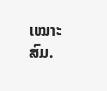ເໝາະສົມ.